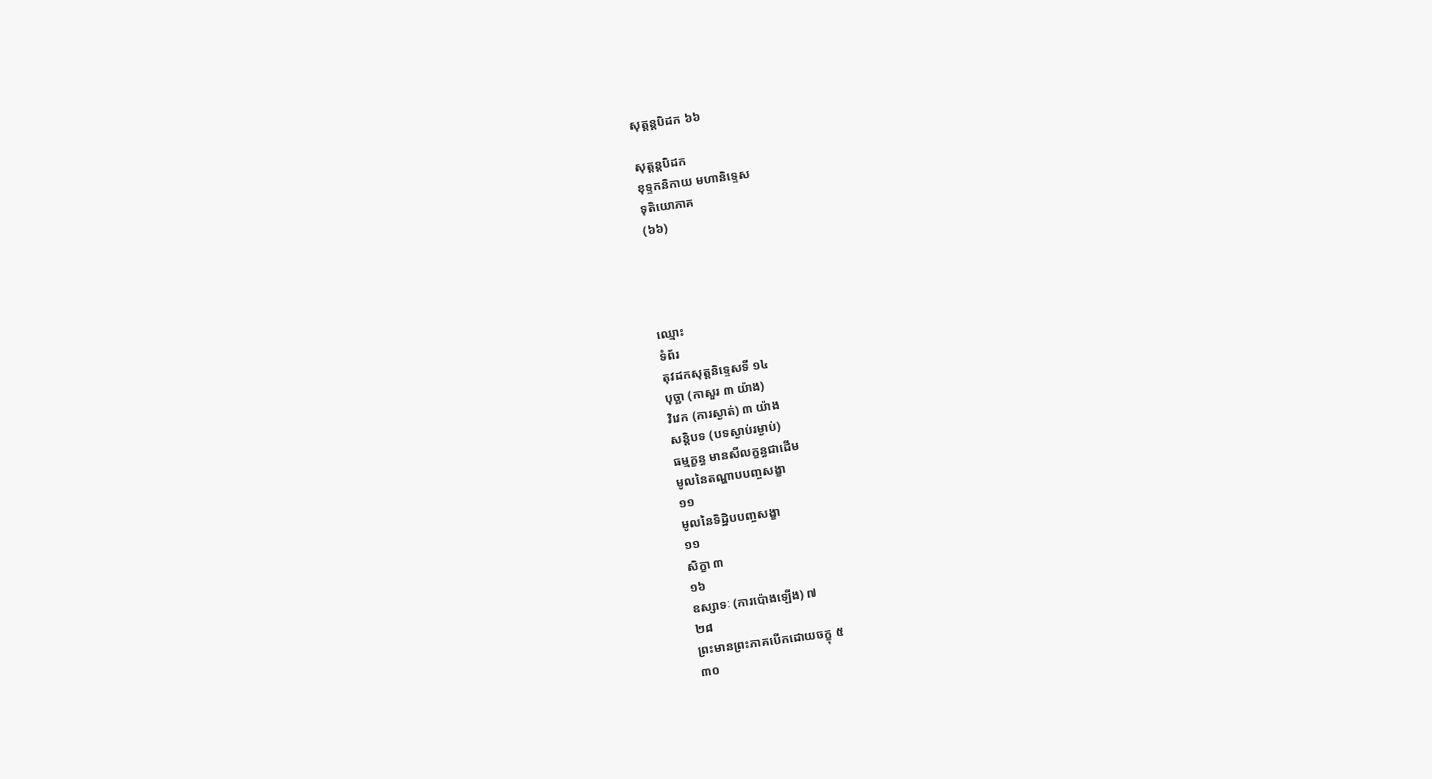សុត្តន្តបិដក ៦៦

សុត្តន្តបិដក
ខុទ្ទកនិកាយ មហានិទ្ទេស
ទុតិយោភាគ
(៦៦)




ឈ្មោះ
ទំព័រ
តុវដកសុត្តនិទ្ទេសទី ១៤
បុច្ឆា (កាសួរ ៣ យ៉ាង)
វិវេក (ការស្ងាត់) ៣ យ៉ាង
សន្តិបទ (បទស្ងាប់រម្ងាប់)
ធម្មក្ខន្ធ មានសីលក្ខន្ធជាដើម
មូលនៃតណ្ហាបបញ្ចសង្ខា
១១
មូលនៃទិដ្ឋិបបញ្ចសង្ខា
១១
សិក្ខា ៣
១៦
ឧស្សាទៈ (ការប៉ោងឡើង) ៧
២៨
ព្រះមានព្រះភាគបើកដោយចក្ខុ ៥
៣០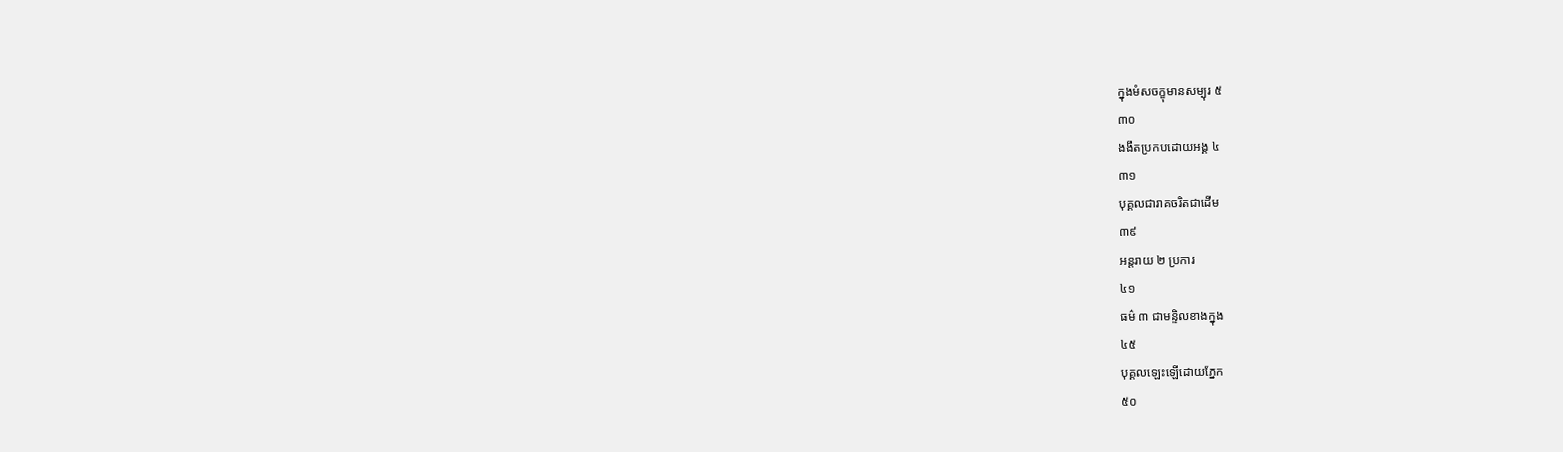ក្នុងមំសចក្ខុមានសម្បុរ ៥
៣០
ងងឹតប្រកបដោយអង្គ ៤
៣១
បុគ្គលជារាគចរិតជាដើម
៣៩
អន្តរាយ ២ ប្រការ
៤១
ធម៌ ៣ ជាមន្ទិលខាងក្នុង
៤៥
បុគ្គលឡេះឡើដោយភ្នែក
៥០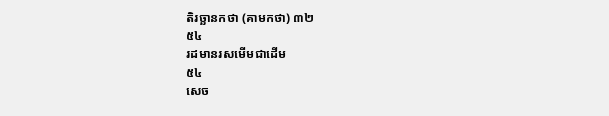តិរច្ឆានកថា (គាមកថា) ៣២
៥៤
រដមានរសមើមជាដើម
៥៤
សេច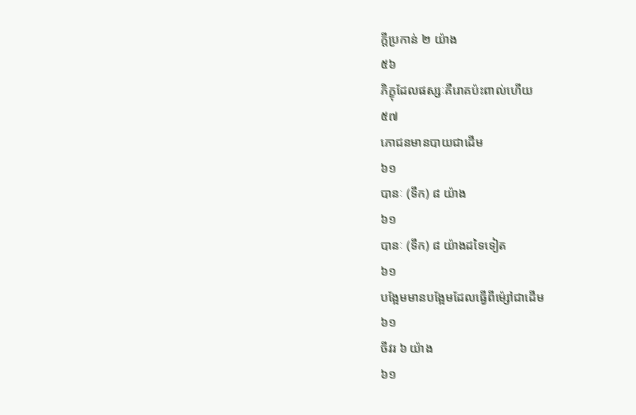ក្តីប្រកាន់ ២ យ៉ាង
៥៦
ភិក្ខុដែលផស្សៈគឺរោគប៉ះពាល់ហើយ
៥៧
ភោជនមានបាយជាដើម
៦១
បានៈ (ទឹក) ៨ យ៉ាង
៦១
បានៈ (ទឹក) ៨ យ៉ាងដទៃទៀត
៦១
បង្អែមមានបង្អែមដែលធ្វើពីម៉្សៅជាដើម
៦១
ចីវរ ៦ យ៉ាង
៦១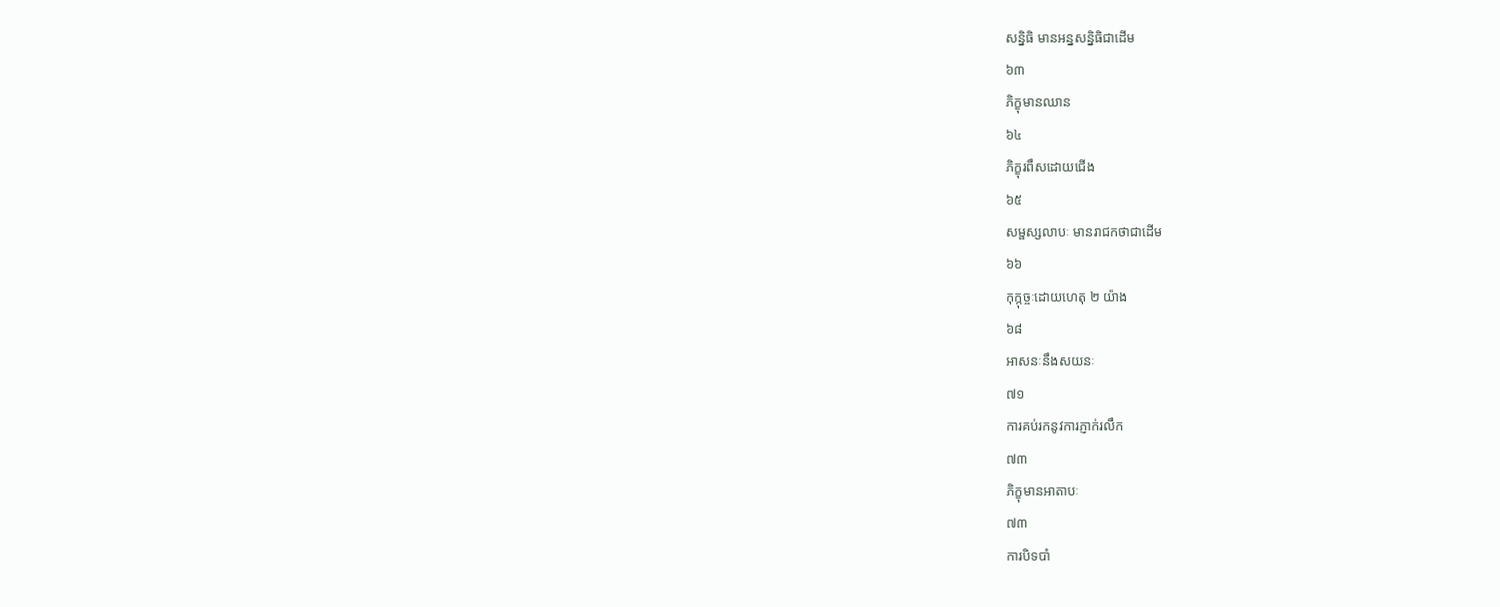សន្និធិ មានអន្នសន្និធិជាដើម
៦៣
ភិក្ខុមានឈាន
៦៤
ភិក្ខុរពឹសដោយជើង
៦៥
សម្ផស្សលាបៈ មានរាជកថាជាដើម
៦៦
កុក្កុច្ចៈដោយហេតុ ២ យ៉ាង
៦៨
អាសនៈនឹងសយនៈ
៧១
ការគប់រកនូវការភ្ញាក់រលឹក
៧៣
ភិក្ខុមានអាតាបៈ
៧៣
ការបិទបាំ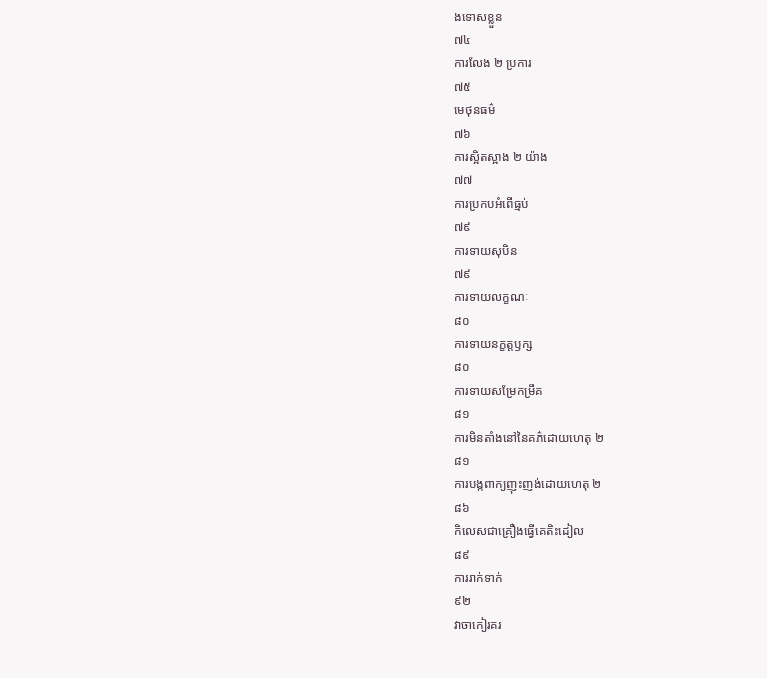ងទោសខ្លួន
៧៤
ការលែង ២ ប្រការ
៧៥
មេថុនធម៌
៧៦
ការស្អិតស្អាង ២ យ៉ាង
៧៧
ការប្រកបអំពើធ្មប់
៧៩
ការទាយសុបិន
៧៩
ការទាយលក្ខណៈ
៨០
ការទាយនក្ខត្តឫក្ស
៨០
ការទាយសម្រែកម្រឹគ
៨១
ការមិនតាំងនៅនៃគភ៌ដោយហេតុ ២
៨១
ការបង្កពាក្យញុះញង់ដោយហេតុ ២
៨៦
កិលេសជាគ្រឿងធ្វើគេតិះដៀល
៨៩
ការរាក់ទាក់
៩២
វាចាកៀរគរ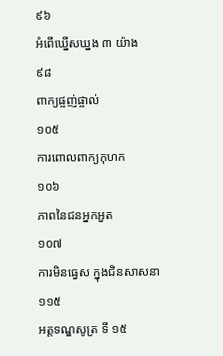៩៦
អំពើឃ្នើសឃ្នង ៣ យ៉ាង
៩៨
ពាក្យផ្ចញ់ផ្ចាល់
១០៥
ការពោលពាក្យកុហក
១០៦
ភាពនៃជនអ្នកអួត
១០៧
ការមិនធ្វេស ក្នុងជិនសាសនា
១១៥
អត្តទណ្ឌសូត្រ ទី ១៥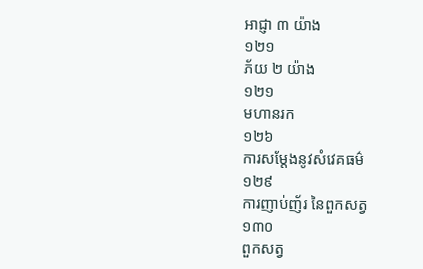អាជ្ញា ៣ យ៉ាង
១២១
ភ័យ ២ យ៉ាង
១២១
មហានរក
១២៦
ការសម្តែងនូវសំវេគធម៌
១២៩
ការញាប់ញ័រ នៃពួកសត្វ
១៣០
ពួកសត្វ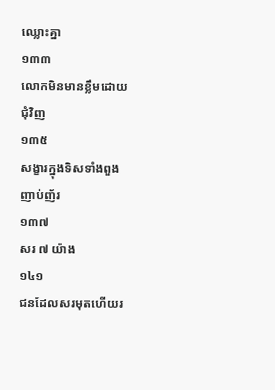ឈ្លោះគ្នា
១៣៣
លោកមិនមានខ្លឹមដោយជុំវិញ
១៣៥
សង្ខារក្នុងទិសទាំងពួងញាប់ញ័រ
១៣៧
សរ ៧ យ៉ាង
១៤១
ជនដែលសរមុតហើយរ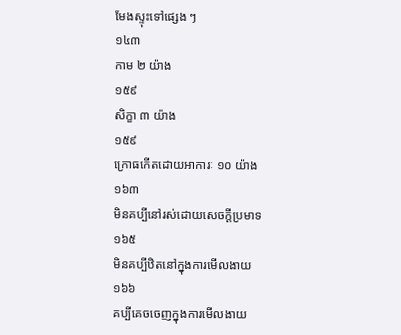មែងស្ទុះទៅផ្សេង ៗ
១៤៣
កាម ២ យ៉ាង
១៥៩
សិក្ខា ៣ យ៉ាង
១៥៩
ក្រោធកើតដោយអាការៈ ១០ យ៉ាង
១៦៣
មិនគប្បីនៅរស់ដោយសេចក្តីប្រមាទ
១៦៥
មិនគប្បីឋិតនៅក្នុងការមើលងាយ
១៦៦
គប្បីគេចចេញក្នុងការមើលងាយ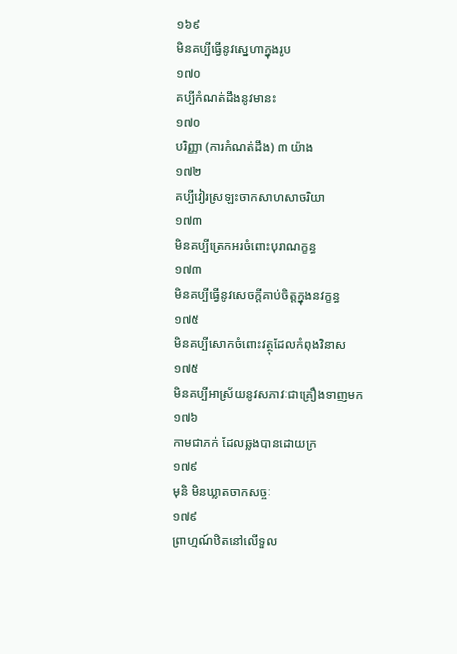១៦៩
មិនគប្បីធ្វើនូវស្នេហាក្នុងរូប
១៧០
គប្បីកំណត់ដឹងនូវមានះ
១៧០
បរិញ្ញា (ការកំណត់ដឹង) ៣ យ៉ាង
១៧២
គប្បីវៀរស្រឡះចាកសាហសាចរិយា
១៧៣
មិនគប្បីត្រេកអរចំពោះបុរាណក្ខន្ធ
១៧៣
មិនគប្បីធ្វើនូវសេចក្តីគាប់ចិត្តក្នុងនវក្ខន្ធ
១៧៥
មិនគប្បីសោកចំពោះវត្ថុដែលកំពុងវិនាស
១៧៥
មិនគប្បីអាស្រ័យនូវសភាវៈជាគ្រឿងទាញមក
១៧៦
កាមជាភក់ ដែលឆ្លងបានដោយក្រ
១៧៩
មុនិ មិនឃ្លាតចាកសច្ចៈ
១៧៩
ព្រាហ្មណ៍ឋិតនៅលើទួល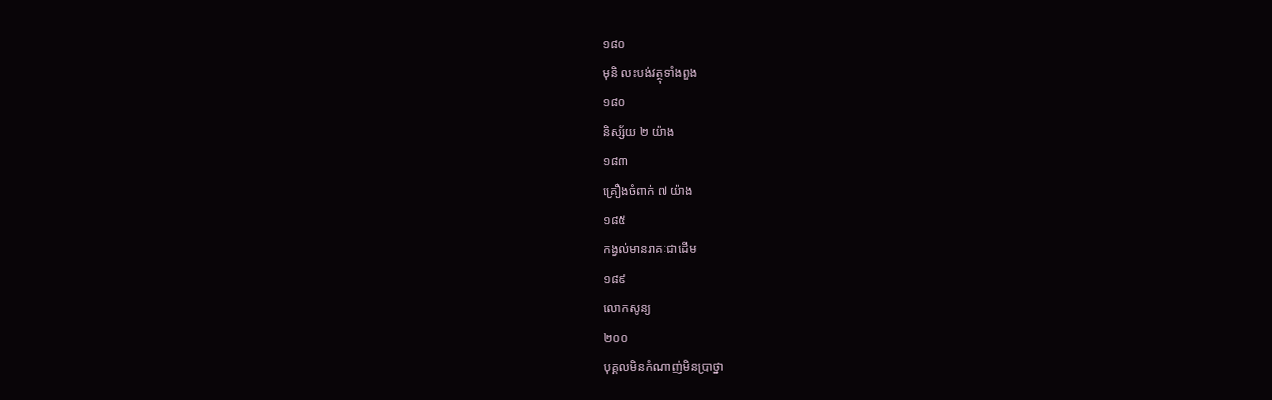១៨០
មុនិ លះបង់វត្ថុទាំងពួង
១៨០
និស្ស័យ ២ យ៉ាង
១៨៣
គ្រឿងចំពាក់ ៧ យ៉ាង
១៨៥
កង្វល់មានរាគៈជាដើម
១៨៩
លោកសូន្យ
២០០
បុគ្គលមិនកំណាញ់មិនប្រាថ្នា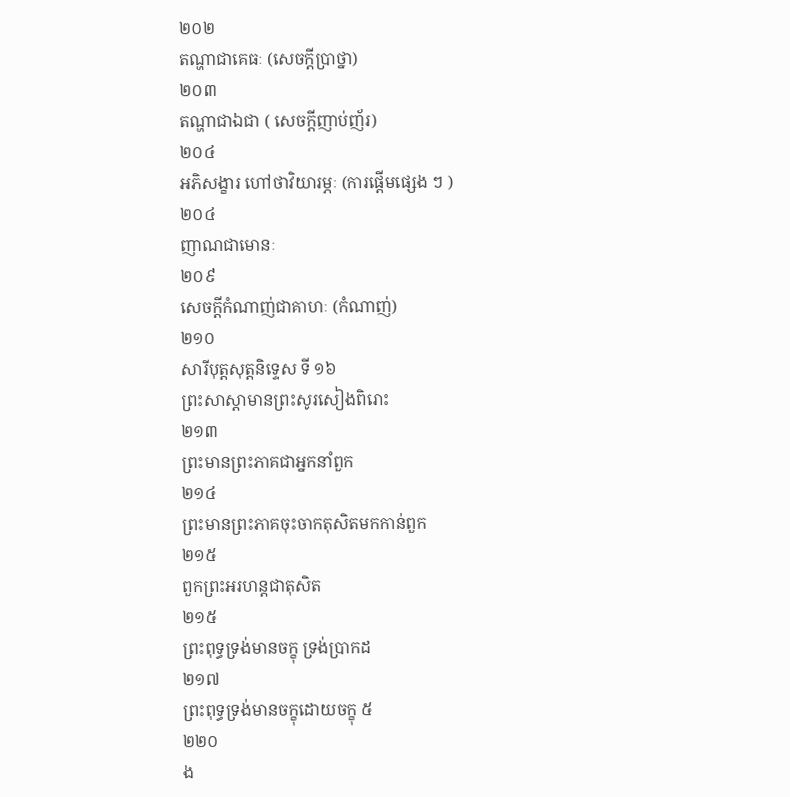២០២
តណ្ហាជាគេធៈ (សេចក្តីប្រាថ្នា)
២០៣
តណ្ហាជាឯជា ( សេចក្តីញាប់ញ័រ)
២០៤
អភិសង្ខារ ហៅថាវិយារម្ភៈ (ការផ្តើមផ្សេង ៗ )
២០៤
ញាណជាមោនៈ
២០៩
សេចក្តីកំណាញ់ជាគាហៈ (កំណាញ់)
២១០
សារីបុត្តសុត្តនិទ្ទេស ទី ១៦
ព្រះសាស្តាមានព្រះសូរសៀងពិរោះ
២១៣
ព្រះមានព្រះភាគជាអ្នកនាំពួក
២១៤
ព្រះមានព្រះភាគចុះចាកតុសិតមកកាន់ពួក
២១៥
ពួកព្រះអរហន្តជាតុសិត
២១៥
ព្រះពុទ្ធទ្រង់មានចក្ខុ ទ្រង់ប្រាកដ
២១៧
ព្រះពុទ្ធទ្រង់មានចក្ខុដោយចក្ខុ ៥
២២០
ង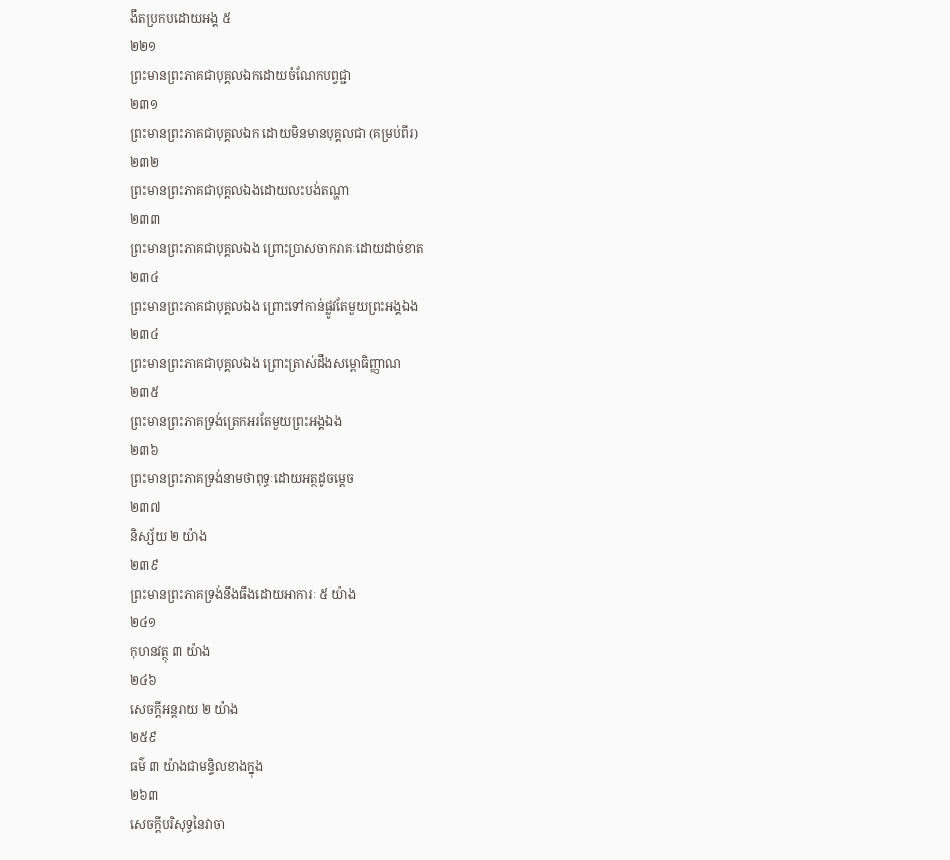ងឹតប្រកបដោយអង្គ ៥
២២១
ព្រះមានព្រះភាគជាបុគ្គលឯកដោយចំណែកបព្វជ្ជា
២៣១
ព្រះមានព្រះភាគជាបុគ្គលឯក ដោយមិនមានបុគ្គលជា (គម្រប់ពីរ)
២៣២
ព្រះមានព្រះភាគជាបុគ្គលឯងដោយលះបង់តណ្ហា
២៣៣
ព្រះមានព្រះភាគជាបុគ្គលឯង ព្រោះប្រាសចាករាគៈដោយដាច់ខាត
២៣៤
ព្រះមានព្រះភាគជាបុគ្គលឯង ព្រោះទៅកាន់ផ្លូវតែមួយព្រះអង្គឯង
២៣៤
ព្រះមានព្រះភាគជាបុគ្គលឯង ព្រោះត្រាស់ដឹងសម្ពោធិញ្ញាណ
២៣៥
ព្រះមានព្រះភាគទ្រង់ត្រេកអរតែមួយព្រះអង្គឯង
២៣៦
ព្រះមានព្រះភាគទ្រង់នាមថាពុទ្ធៈដោយអត្ថដូចម្តេច
២៣៧
និស្ស័យ ២ យ៉ាង
២៣៩
ព្រះមានព្រះភាគទ្រង់នឹងធឹងដោយអាការៈ ៥ យ៉ាង
២៤១
កុហនវត្ថុ ៣ យ៉ាង
២៤៦
សេចក្តីអន្តរាយ ២ យ៉ាង
២៥៩
ធម៌ ៣ យ៉ាងជាមន្ទិលខាងក្នុង
២៦៣
សេចក្តីបរិសុទ្ធនៃវាចា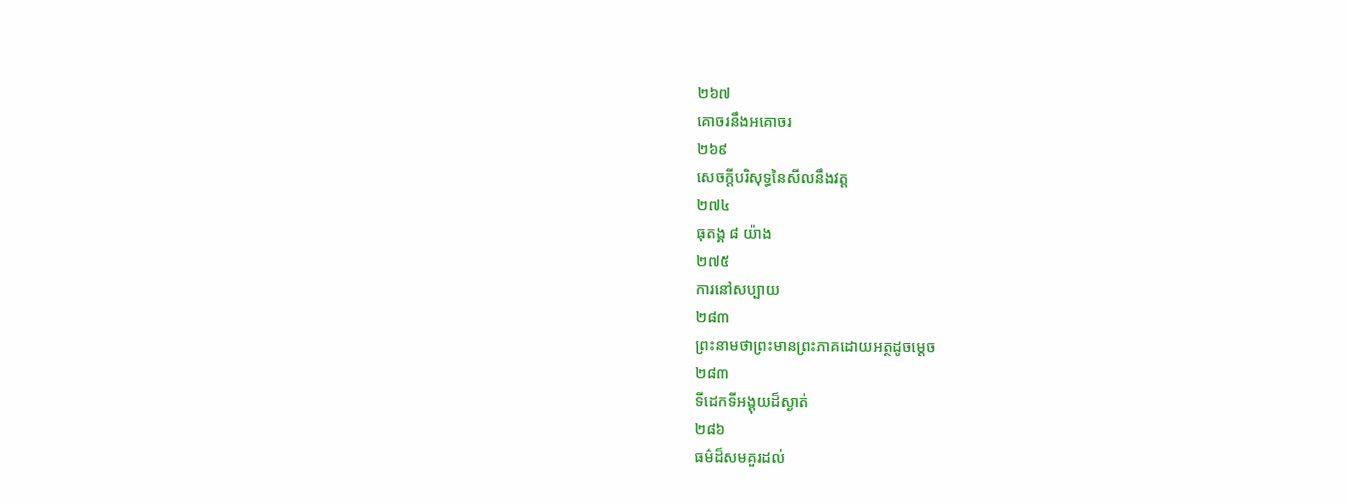២៦៧
គោចរនឹងអគោចរ
២៦៩
សេចក្តីបរិសុទ្ធនៃសីលនឹងវត្ត
២៧៤
ធុតង្គ ៨ យ៉ាង
២៧៥
ការនៅសប្បាយ
២៨៣
ព្រះនាមថាព្រះមានព្រះភាគដោយអត្ថដូចម្តេច
២៨៣
ទីដេកទីអង្គុយដ៏ស្ងាត់
២៨៦
ធម៌ដ៏សមគួរដល់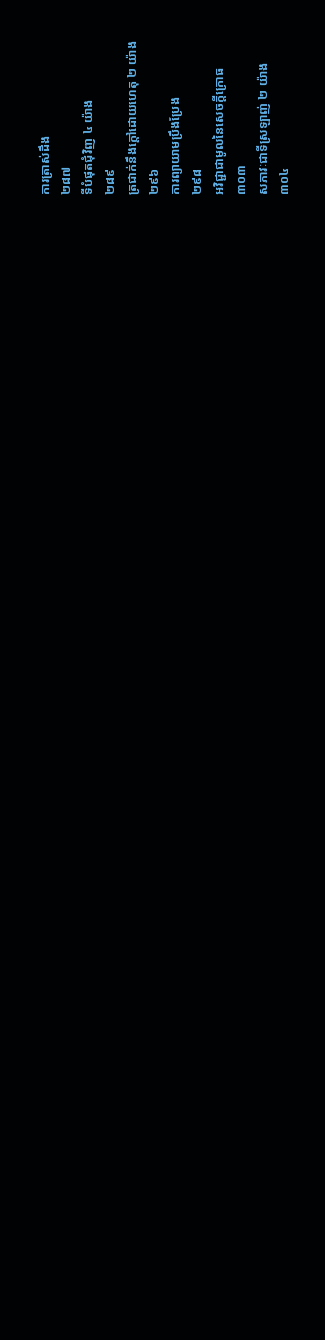ការត្រាស់ដឹង
២៨៧
ទីបំផុតជុំវិញ ៤ យ៉ាង
២៨៩
ត្រជាក់នឹងក្តៅដោយហេតុ ២ យ៉ាង
២៩៦
ការព្យាយាមប្រឹងប្រែង
២៩៨
អវិជ្ជាជាមូលនៃសេចក្តីក្រោធ
៣០៣
សភាវៈជាទីស្រឡាញ់ ២ យ៉ាង
៣០៤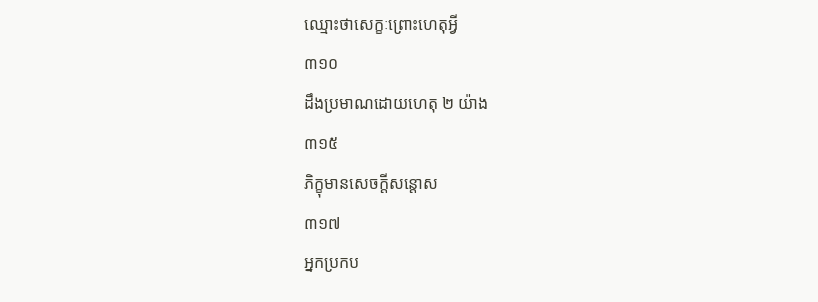ឈ្មោះថាសេក្ខៈព្រោះហេតុអ្វី
៣១០
ដឹងប្រមាណដោយហេតុ ២ យ៉ាង
៣១៥
ភិក្ខុមានសេចក្តីសន្តោស
៣១៧
អ្នកប្រកប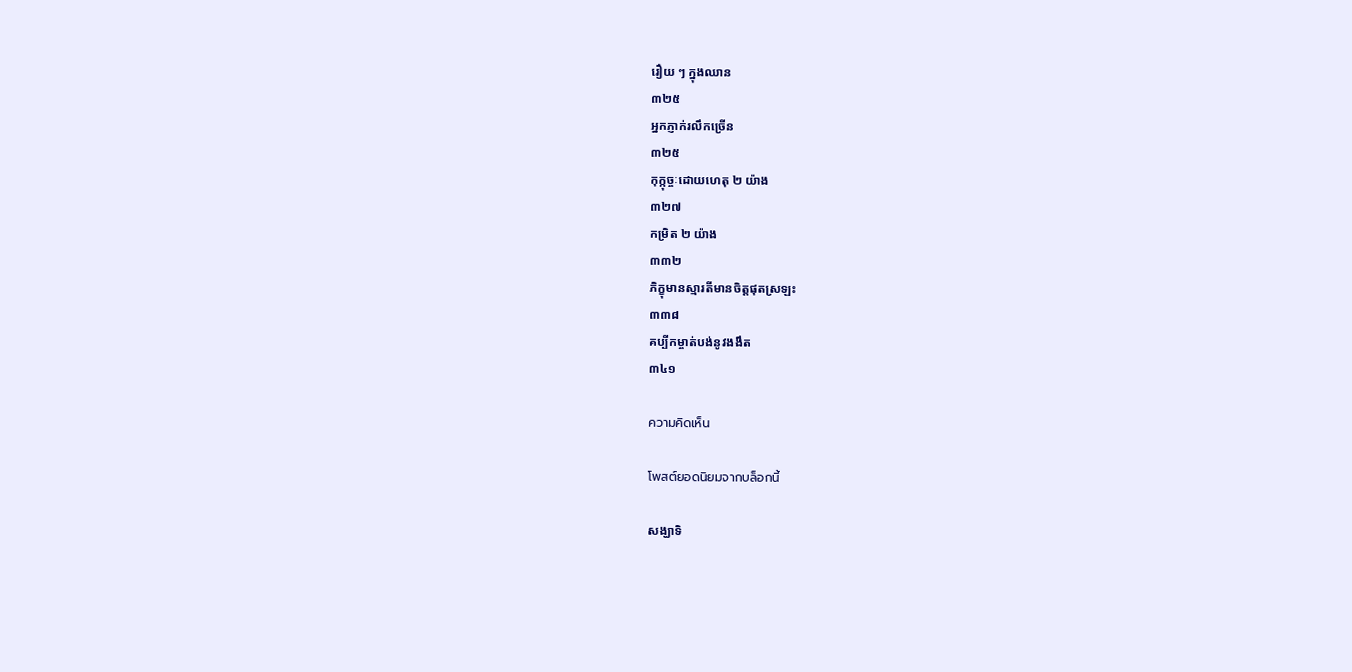រឿយ ៗ ក្នុងឈាន
៣២៥
អ្នកភ្ញាក់រលឹកច្រើន
៣២៥
កុក្កុច្ចៈដោយហេតុ ២ យ៉ាង
៣២៧
កម្រិត ២ យ៉ាង
៣៣២
ភិក្ខុមានស្មារតីមានចិត្តផុតស្រឡះ
៣៣៨
គប្បីកម្ចាត់បង់នូវងងឹត
៣៤១

ความคิดเห็น

โพสต์ยอดนิยมจากบล็อกนี้

សង្ឃាទិ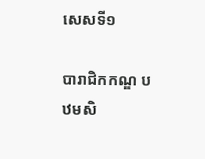សេសទី១

បារាជិកកណ្ឌ បឋមសិ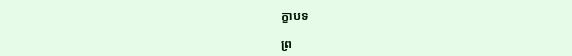ក្ខាបទ

ព្រ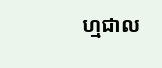ហ្មជាល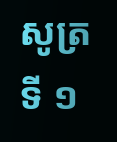សូត្រ ទី ១